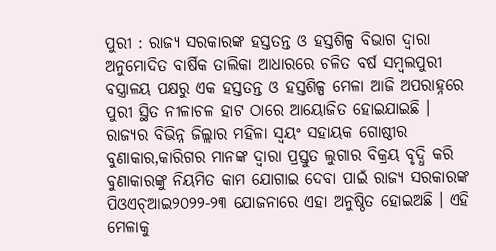ପୁରୀ : ରାଜ୍ୟ ସରକାରଙ୍କ ହସ୍ତତନ୍ତ ଓ ହସ୍ତଶିଳ୍ପ ବିଭାଗ ଦ୍ୱାରା ଅନୁମୋଦିତ ବାର୍ଷିକ ତାଲିକା ଆଧାରରେ ଚଳିତ ବର୍ଷ ସମ୍ବଲପୁରୀ ବସ୍ତ୍ରାଳୟ ପକ୍ଷରୁ ଏକ ହସ୍ତତନ୍ତ ଓ ହସ୍ତଶିଳ୍ପ ମେଳା ଆଜି ଅପରାହ୍ନରେ ପୁରୀ ସ୍ଥିତ ନୀଳାଚଳ ହାଟ ଠାରେ ଆୟୋଜିତ ହୋଇଯାଇଛି । ରାଜ୍ୟର ବିଭିନ୍ନ ଜିଲ୍ଲାର ମହିଳା ସ୍ୱୟଂ ସହାୟକ ଗୋଷ୍ଠୀର ବୁଣାକାର,କାରିଗର ମାନଙ୍କ ଦ୍ୱାରା ପ୍ରସ୍ତୁତ ଲୁଗାର ବିକ୍ରୟ ବୃଦ୍ଧି କରି ବୁଣାକାରଙ୍କୁ ନିୟମିତ କାମ ଯୋଗାଇ ଦେବା ପାଇଁ ରାଜ୍ୟ ସରକାରଙ୍କ ପିଓଏଚ୍ଆଇ୨୦୨୨-୨୩ ଯୋଜନାରେ ଏହା ଅନୁଷ୍ଠିତ ହୋଇଅଛି । ଏହି ମେଳାକୁ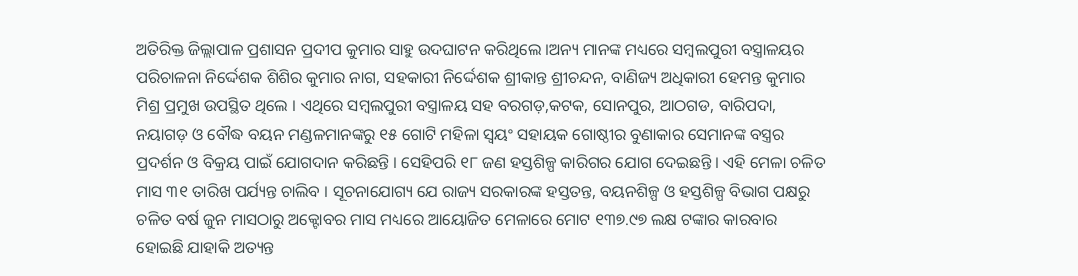ଅତିରିକ୍ତ ଜିଲ୍ଲାପାଳ ପ୍ରଶାସନ ପ୍ରଦୀପ କୁମାର ସାହୁ ଉଦଘାଟନ କରିଥିଲେ ।ଅନ୍ୟ ମାନଙ୍କ ମଧ୍ୟରେ ସମ୍ବଲପୁରୀ ବସ୍ତ୍ରାଳୟର ପରିଚାଳନା ନିର୍ଦ୍ଦେଶକ ଶିଶିର କୁମାର ନାଗ, ସହକାରୀ ନିର୍ଦ୍ଦେଶକ ଶ୍ରୀକାନ୍ତ ଶ୍ରୀଚନ୍ଦନ, ବାଣିଜ୍ୟ ଅଧିକାରୀ ହେମନ୍ତ କୁମାର ମିଶ୍ର ପ୍ରମୁଖ ଉପସ୍ଥିତ ଥିଲେ । ଏଥିରେ ସମ୍ବଲପୁରୀ ବସ୍ତ୍ରାଳୟ ସହ ବରଗଡ଼,କଟକ, ସୋନପୁର, ଆଠଗଡ, ବାରିପଦା, ନୟାଗଡ଼ ଓ ବୌଦ୍ଧ ବୟନ ମଣ୍ଡଳମାନଙ୍କରୁ ୧୫ ଗୋଟି ମହିଳା ସ୍ୱୟଂ ସହାୟକ ଗୋଷ୍ଠୀର ବୁଣାକାର ସେମାନଙ୍କ ବସ୍ତ୍ରର ପ୍ରଦର୍ଶନ ଓ ବିକ୍ରୟ ପାଇଁ ଯୋଗଦାନ କରିଛନ୍ତି । ସେହିପରି ୧୮ ଜଣ ହସ୍ତଶିଳ୍ପ କାରିଗର ଯୋଗ ଦେଇଛନ୍ତି । ଏହି ମେଳା ଚଳିତ ମାସ ୩୧ ତାରିଖ ପର୍ଯ୍ୟନ୍ତ ଚାଲିବ । ସୂଚନାଯୋଗ୍ୟ ଯେ ରାଜ୍ୟ ସରକାରଙ୍କ ହସ୍ତତନ୍ତ, ବୟନଶିଳ୍ପ ଓ ହସ୍ତଶିଳ୍ପ ବିଭାଗ ପକ୍ଷରୁ ଚଳିତ ବର୍ଷ ଜୁନ ମାସଠାରୁ ଅକ୍ଟୋବର ମାସ ମଧ୍ୟରେ ଆୟୋଜିତ ମେଳାରେ ମୋଟ ୧୩୭.୯୭ ଲକ୍ଷ ଟଙ୍କାର କାରବାର ହୋଇଛି ଯାହାକି ଅତ୍ୟନ୍ତ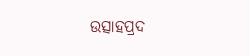ଉତ୍ସାହପ୍ରଦ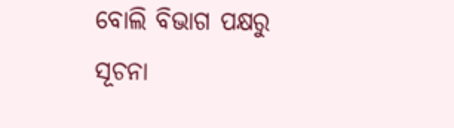ବୋଲି ବିଭାଗ ପକ୍ଷରୁ ସୂଚନା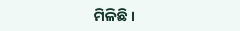ମିଳିଛି ।